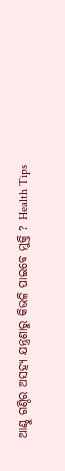ଆଣ୍ଠୁ ଗଣ୍ଠିର ଅସହ୍ୟ ଯନ୍ତ୍ରଣାରୁ କିଭଳି ପାଇବେ ମୁକ୍ତି ? Health Tips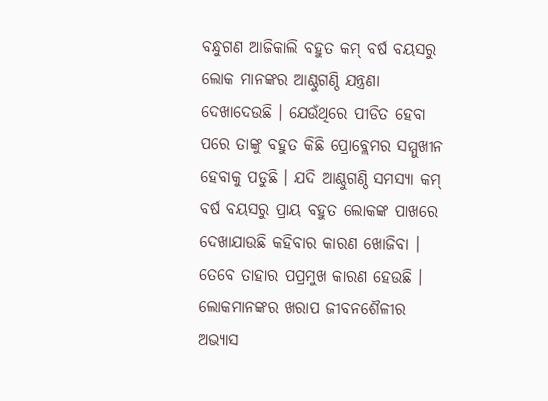ବନ୍ଧୁଗଣ ଆଜିକାଲି ବହୁତ କମ୍ ବର୍ଷ ବୟସରୁ ଲୋକ ମାନଙ୍କର ଆଣ୍ଠୁଗଣ୍ଠି ଯନ୍ତ୍ରଣା ଦେଖାଦେଉଛି । ଯେଉଁଥିରେ ପୀଡିତ ହେବା ପରେ ତାଙ୍କୁ ବହୁତ କିଛି ପ୍ରୋବ୍ଲେମର ସମ୍ମୁଖୀନ ହେବାକୁ ପଡୁଛି । ଯଦି ଆଣ୍ଠୁଗଣ୍ଠି ସମସ୍ଯା କମ୍ ବର୍ଷ ବୟସରୁ ପ୍ରାୟ ବହୁତ ଲୋକଙ୍କ ପାଖରେ ଦେଖାଯାଉଛି କହିବାର କାରଣ ଖୋଜିବା । ତେବେ ତାହାର ପପ୍ରମୁଖ କାରଣ ହେଉଛି । ଲୋକମାନଙ୍କର ଖରାପ ଜୀବନଶୈଳୀର ଅଭ୍ଯାସ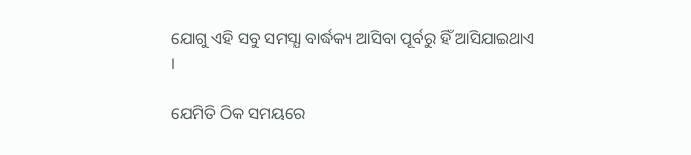ଯୋଗୁ ଏହି ସବୁ ସମସ୍ଯା ବାର୍ଦ୍ଧକ୍ୟ ଆସିବା ପୂର୍ବରୁ ହିଁ ଆସିଯାଇଥାଏ ।

ଯେମିତି ଠିକ ସମୟରେ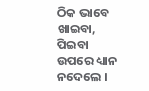ଠିକ ଭାବେ ଖାଇବା, ପିଇବା ଉପରେ ଧ୍ୟାନ ନଦେଲେ ।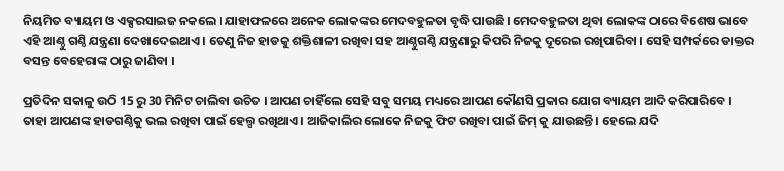ନିୟମିତ ବ୍ୟାୟମ ଓ ଏକ୍ସରସାଇଜ ନକଲେ । ଯାହାଫଳରେ ଅନେକ ଲୋକଙ୍କର ମେଦବହୁଳତା ବୃଦ୍ଧି ପାଉଛି । ମେଦବହୁଳତା ଥିବା ଲୋକଙ୍କ ଠାରେ ବିଶେଷ ଭାବେ ଏହି ଆଣ୍ଠୁ ଗଣ୍ଠି ଯନ୍ତ୍ରଣା ଦେଖାଦେଇଥାଏ । ତେଣୁ ନିଜ ହାଡକୁ ଶକ୍ତିଶାଳୀ ରଖିବା ସହ ଆଣ୍ଠୁଗଣ୍ଠି ଯନ୍ତ୍ରଣାରୁ କିପରି ନିଜକୁ ଦୂରେଇ ରଖିପାରିବା । ସେହି ସମ୍ପର୍କରେ ଡାକ୍ତର ବସନ୍ତ ବେହେରାଙ୍କ ଠାରୁ ଜାଣିବା ।

ପ୍ରତିଦିନ ସକାଳୁ ଉଠି 15 ରୁ 30 ମିନିଟ ଚାଲିବା ଉଚିତ । ଆପଣ ଚାହିଁଲେ ସେହି ସବୁ ସମୟ ମଧ୍ୟରେ ଆପଣ କୌଣସି ପ୍ରକାର ଯୋଗ ବ୍ୟାୟମ ଆଦି କରିପାରିବେ । ତାହା ଆପଣଙ୍କ ହାଡଗଣ୍ଠିକୁ ଭଲ ରଖିବା ପାଇଁ ହେଲ୍ପ ରଖିଥାଏ । ଆଜିକାଲିର ଲୋକେ ନିଜକୁ ଫିଟ ରଖିବା ପାଇଁ ଜିମ୍ କୁ ଯାଉଛନ୍ତି । ହେଲେ ଯଦି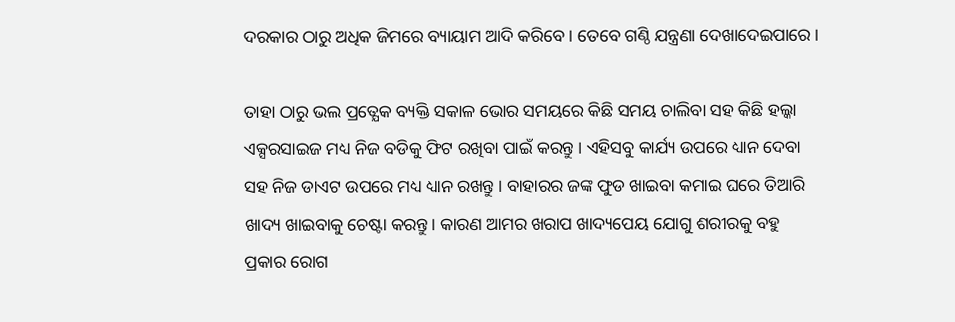ଦରକାର ଠାରୁ ଅଧିକ ଜିମରେ ବ୍ୟାୟାମ ଆଦି କରିବେ । ତେବେ ଗଣ୍ଠି ଯନ୍ତ୍ରଣା ଦେଖାଦେଇପାରେ ।

ତାହା ଠାରୁ ଭଲ ପ୍ରତ୍ଯେକ ବ୍ୟକ୍ତି ସକାଳ ଭୋର ସମୟରେ କିଛି ସମୟ ଚାଲିବା ସହ କିଛି ହଲ୍କା ଏକ୍ସରସାଇଜ ମଧ୍ୟ ନିଜ ବଡିକୁ ଫିଟ ରଖିବା ପାଇଁ କରନ୍ତୁ । ଏହିସବୁ କାର୍ଯ୍ୟ ଉପରେ ଧ୍ୟାନ ଦେବା ସହ ନିଜ ଡାଏଟ ଉପରେ ମଧ୍ୟ ଧ୍ୟାନ ରଖନ୍ତୁ । ବାହାରର ଜଙ୍କ ଫୁଡ ଖାଇବା କମାଇ ଘରେ ତିଆରି ଖାଦ୍ୟ ଖାଇବାକୁ ଚେଷ୍ଟା କରନ୍ତୁ। କାରଣ ଆମର ଖରାପ ଖାଦ୍ୟପେୟ ଯୋଗୁ ଶରୀରକୁ ବହୁ ପ୍ରକାର ରୋଗ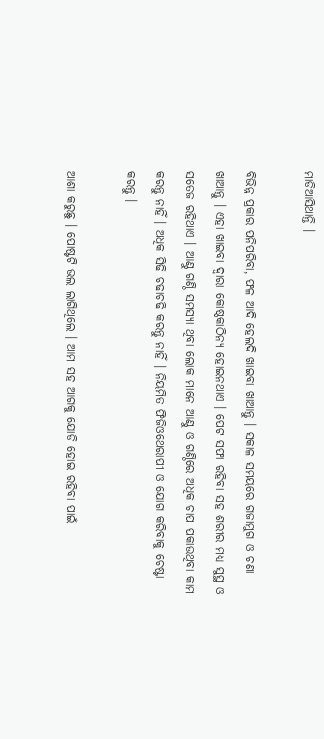ମାଡିଆସିଥାନ୍ତି ।

ବିଭିନ୍ନ ପ୍ରକାର ପନିପରିବା, ଫଳ ଆଦି ହେଲଦି ଖାଇବା ଖାଆନ୍ତୁ । ସକାଳ ସମୟରେ ଗଜାମୁଗ ଓ ଚଣା ଖାଆନ୍ତୁ । ଏହା ଖାଇବା ଦ୍ଵାରା କୋଷ୍ଠକାଠିନ୍ଯ ହୋଇନଥାଏ । ପେଟ ସଫା ରହିବା ସହ ଶରୀର ମଧ୍ୟ ସୁସ୍ଥ ଓ ସତେଜ ରହିଥାଏ । ଆଣ୍ଠୁ ଗଣ୍ଠି ସମସ୍ଯା ଥିବା ଲୋକ ମାନେ ଆଣ୍ଠୁ ଓ ଗଣ୍ଠିରେ ଅଧିକ ଚାପ ପକାଉଥିବା କାମ କରନ୍ତୁ ନାହିଁ । ଅଧିକ ସିଢି ଚଢାଚଢି କରନ୍ତୁ ନାହିଁ । ନିୟମିତ ଫିଜିଓଥେରାପୀ ଓ ଯୋଗ କରିବାକୁ ଚେଷ୍ଟା କରନ୍ତୁ ।

ଆଶା କରୁଛୁ । ପୋଷ୍ଟଟି ଭଲ ଲାଗିଥିଲେ । ଆମ ସହ ଆଗକୁ ଯୋଡି ହୋଇ ରହିବା ପାଇଁ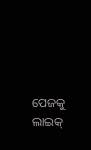ପେଜକୁ ଲାଇକ୍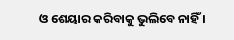ଓ ଶେୟାର କରିବାକୁ ଭୁଲିବେ ନାହିଁ ।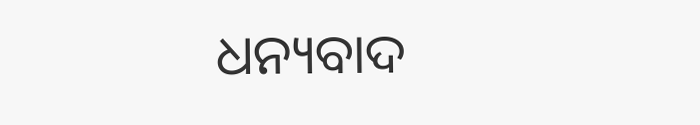ଧନ୍ୟବାଦ